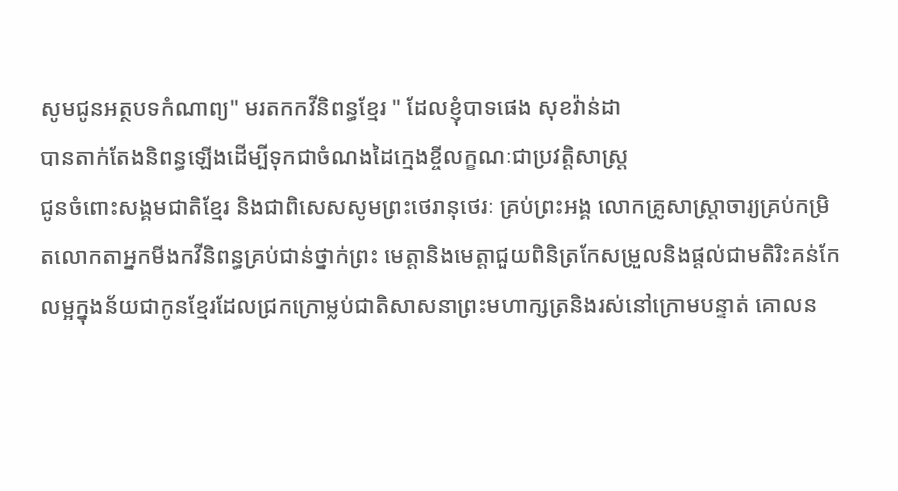សូមជូនអត្ថបទកំណាព្យ" មរតកកវីនិពន្ធខ្មែរ " ដែលខ្ញុំបាទផេង សុខវ៉ាន់ដា
បានតាក់តែងនិពន្ធឡើងដើម្បីទុកជាចំណងដៃក្មេងខ្ចីលក្ខណៈជាប្រវត្តិសាស្រ្ត
ជូនចំពោះសង្គមជាតិខ្មែរ និងជាពិសេសសូមព្រះថេរានុថេរៈ គ្រប់ព្រះអង្គ លោកគ្រូសាស្រ្តាចារ្យគ្រប់កម្រិតលោកតាអ្នកមីងកវីនិពន្ធគ្រប់ជាន់ថ្នាក់ព្រះ មេត្តានិងមេត្តាជួយពិនិត្រកែសម្រួលនិងផ្តល់ជាមតិរិះគន់កែលម្អក្នុងន័យជាកូនខ្មែរដែលជ្រកក្រោម្លប់ជាតិសាសនាព្រះមហាក្សត្រនិងរស់នៅក្រោមបន្ទាត់ គោលន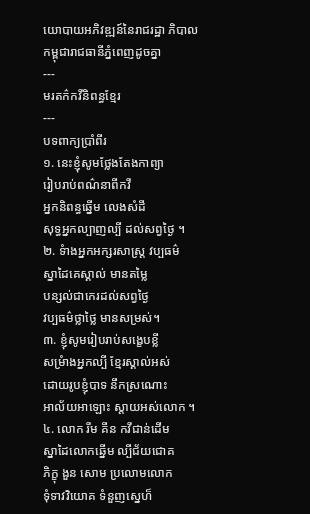យោបាយអភិវឌ្ឍន៍នៃរាជរដ្ឋា ភិបាលកម្ពុជារាជធានីភ្នំពេញដូចគ្នា
---
មរតក៌កវីនិពន្ធខ្មែរ
---
បទពាក្យបាំ្រពីរ
១. នេះខ្ញុំសូមថ្លែងតែងកាព្យា
រៀបរាប់ពណ៌នាពីកវី
អ្នកនិពន្ធឆ្នើម លេងសំដី
សុទ្ធអ្នកល្បាញល្បី ដល់សព្វថ្ងៃ ។
២. ទំាងអ្នកអក្សរសាស្រ្ត វប្បធម៌
ស្នាដៃគេស្គាល់ មានតម្លៃ
បន្សល់ជាកេរដល់សព្វថ្ងៃ
វប្បធម៌ថ្លាថ្លៃ មានសម្រស់។
៣. ខ្ញុំសូមរៀបរាប់សង្ខេបខ្លី
សម្រំាងអ្នកល្បី ខ្មែរស្គាល់អស់
ដោយរូបខ្ញុំបាទ នឹកស្រណោះ
អាល័យអាឡោះ ស្តាយអស់លោក ។
៤. លោក រីម គីន កវីជាន់ដើម
ស្នាដៃលោកឆ្នើម ល្បីជ័យជោគ
ភិក្ខុ ងួន សោម ប្រលោមលោក
ទុំទាវវិយោគ ទំនួញស្នេហ៏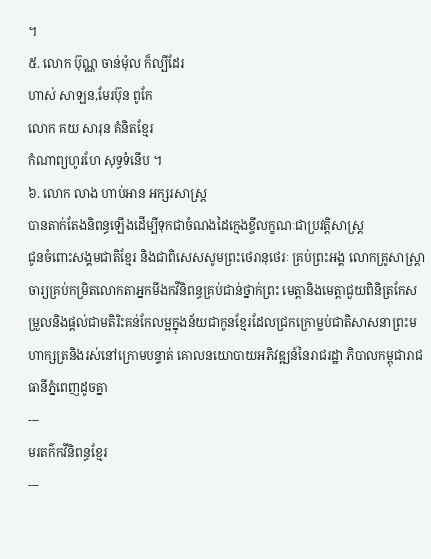។
៥. លោក ប៊ុណ្ណ ចាន់ម៉ុល ក៏ល្បីដែរ
ហាស់ សាឡន,មែរប៊ុន ពូកែ
លោក គយ សារុន គំនិតខ្មែរ
កំណាព្យហូរហែ សុទ្ធទំនើប ។
៦. លោក លាង ហាប់អាន អក្សរសាស្រ្ត
បានតាក់តែងនិពន្ធឡើងដើម្បីទុកជាចំណងដៃក្មេងខ្ចីលក្ខណៈជាប្រវត្តិសាស្រ្ត
ជូនចំពោះសង្គមជាតិខ្មែរ និងជាពិសេសសូមព្រះថេរានុថេរៈ គ្រប់ព្រះអង្គ លោកគ្រូសាស្រ្តាចារ្យគ្រប់កម្រិតលោកតាអ្នកមីងកវីនិពន្ធគ្រប់ជាន់ថ្នាក់ព្រះ មេត្តានិងមេត្តាជួយពិនិត្រកែសម្រួលនិងផ្តល់ជាមតិរិះគន់កែលម្អក្នុងន័យជាកូនខ្មែរដែលជ្រកក្រោម្លប់ជាតិសាសនាព្រះមហាក្សត្រនិងរស់នៅក្រោមបន្ទាត់ គោលនយោបាយអភិវឌ្ឍន៍នៃរាជរដ្ឋា ភិបាលកម្ពុជារាជធានីភ្នំពេញដូចគ្នា
---
មរតក៌កវីនិពន្ធខ្មែរ
---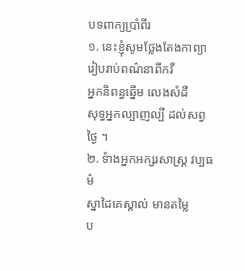បទពាក្យបាំ្រពីរ
១. នេះខ្ញុំសូមថ្លែងតែងកាព្យា
រៀបរាប់ពណ៌នាពីកវី
អ្នកនិពន្ធឆ្នើម លេងសំដី
សុទ្ធអ្នកល្បាញល្បី ដល់សព្វថ្ងៃ ។
២. ទំាងអ្នកអក្សរសាស្រ្ត វប្បធម៌
ស្នាដៃគេស្គាល់ មានតម្លៃ
ប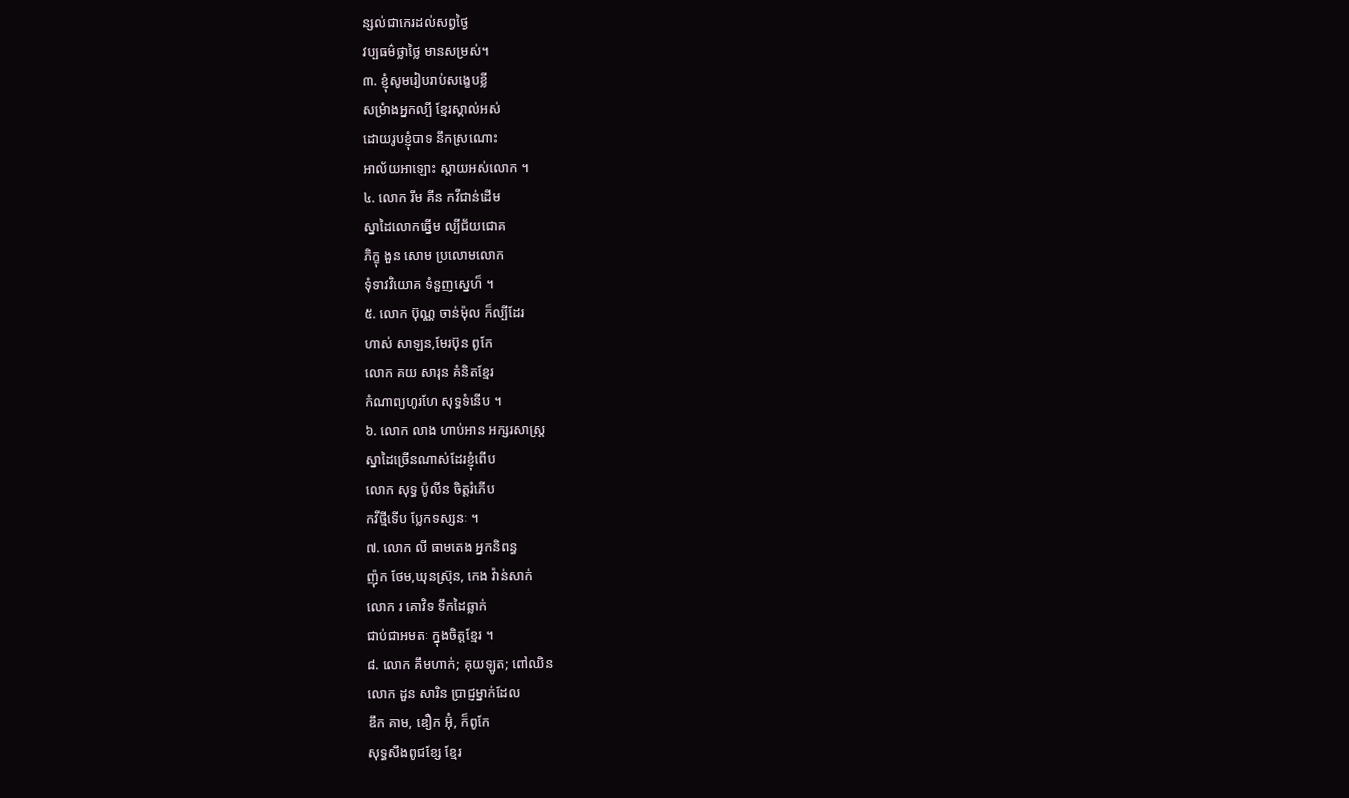ន្សល់ជាកេរដល់សព្វថ្ងៃ
វប្បធម៌ថ្លាថ្លៃ មានសម្រស់។
៣. ខ្ញុំសូមរៀបរាប់សង្ខេបខ្លី
សម្រំាងអ្នកល្បី ខ្មែរស្គាល់អស់
ដោយរូបខ្ញុំបាទ នឹកស្រណោះ
អាល័យអាឡោះ ស្តាយអស់លោក ។
៤. លោក រីម គីន កវីជាន់ដើម
ស្នាដៃលោកឆ្នើម ល្បីជ័យជោគ
ភិក្ខុ ងួន សោម ប្រលោមលោក
ទុំទាវវិយោគ ទំនួញស្នេហ៏ ។
៥. លោក ប៊ុណ្ណ ចាន់ម៉ុល ក៏ល្បីដែរ
ហាស់ សាឡន,មែរប៊ុន ពូកែ
លោក គយ សារុន គំនិតខ្មែរ
កំណាព្យហូរហែ សុទ្ធទំនើប ។
៦. លោក លាង ហាប់អាន អក្សរសាស្រ្ត
ស្នាដៃច្រើនណាស់ដែរខ្ញុំពើប
លោក សុទ្ធ ប៉ូលីន ចិត្តរំភើប
កវីថ្មីទើប ប្លែកទស្សនៈ ។
៧. លោក លី ធាមតេង អ្នកនិពន្ធ
ញ៉ុក ថែម,ឃុនស្រ៊ុន, កេង វ៉ាន់សាក់
លោក រ គោវិទ ទឹកដៃឆ្លាក់
ជាប់ជាអមតៈ ក្នុងចិត្តខ្មែរ ។
៨. លោក គឹមហាក់; គុយឡូត; ពៅឈិន
លោក ដួន សារិន ប្រាជ្ញម្នាក់ដែល
ឌឹក គាម, ឌឿក អ៊ុំ, ក៏ពូកែ
សុទ្ធសឹងពូជខ្សែ ខ្មែរ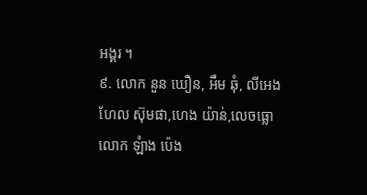អង្គរ ។
៩. លោក នួន ឃឿន, អឹម ឆុំ, លីអេង
ហែល ស៊ុមផា,ហេង យ៉ាន់,លេចធ្លោ
លោក ឡំាង ប៉េង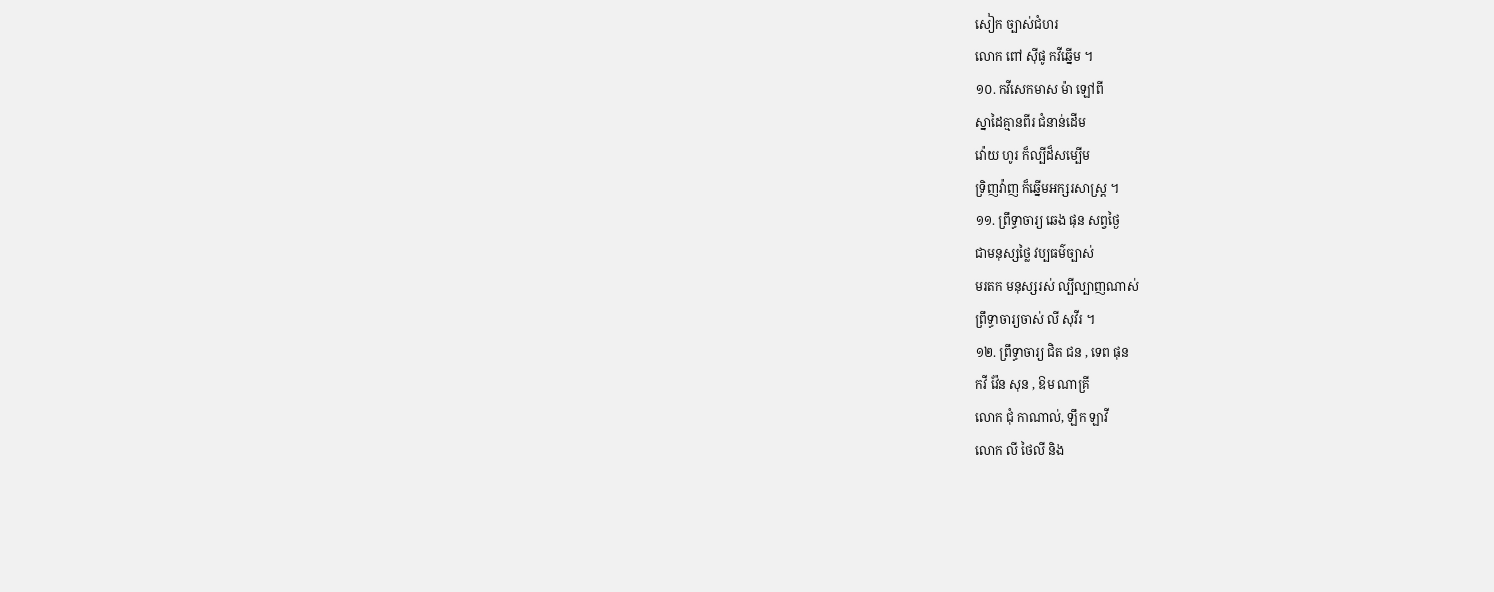សៀក ច្បាស់ជំហរ
លោក ពៅ ស៊ីផូ កវីឆ្នើម ។
១០. កវីសេកមាស ម៉ា ឡៅពី
ស្នាដៃគ្មានពីរ ជំនាន់ដើម
វ៉ោយ ហូរ ក៏ល្បីដ៏សម្បើម
ទ្រិញវ៉ាញ ក៏ឆ្នើមអក្សរសាស្រ្ត ។
១១. ព្រឹទ្ធាចារ្យ ឆេង ផុន សព្វថ្ងៃ
ជាមនុស្សថ្លៃ វប្បធម៌ច្បាស់
មរតក មនុស្សរស់ ល្បីល្បាញណាស់
ព្រឹទ្ធាចារ្យចាស់ លី សុវីរ ។
១២. ព្រឹទ្ធាចារ្យ ជិត ជន , ទេព ផុន
កវី វ៉ែន សុន , ឱម ណាគ្រី
លោក ជុំ កាណាល់, ឡឹក ឡាវី
លោក លី ថៃលី និង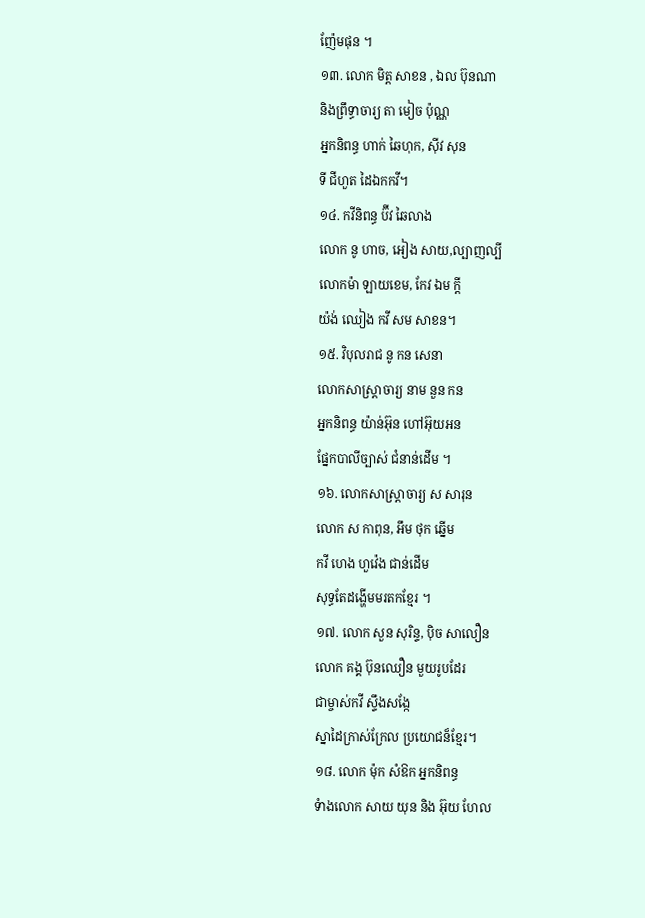ញ៉ែមផុន ។
១៣. លោក មិត្ត សាខន , ឯល ប៊ុនណា
និងព្រឹទ្ធាចារ្យ តា មៀច ប៉ុណ្ណ
អ្នកនិពន្ធ ហាក់ ឆៃហុក, ស៊ីវ សុន
ទី ជីហួត ដៃឯកកវី។
១៤. កវីនិពន្ធ ប៊ីវ ឆៃលាង
លោក នូ ហាច, អៀង សាយ,ល្បាញល្បី
លោកម៉ា ឡាយខេម, កែវ ឯម ក្តី
យ៉ង់ ឈៀង កវី សម សាខន។
១៥. វិបុលរាជ នូ កន សេនា
លោកសាស្រ្តាចារ្យ នាម នួន កន
អ្នកនិពន្ធ យ៉ាន់អ៊ុន ហៅអ៊ុយអន
ផ្នែកបាលីច្បាស់ ជំនាន់ដើម ។
១៦. លោកសាស្រ្តាចារ្យ ស សារុន
លោក ស កាពុន, អឹម ថុក ឆ្នើម
កវី ហេង ហួវ៉េង ជាន់ដើម
សុទ្ធតែដង្ហើមមរតកខ្មែរ ។
១៧. លោក សួន សុរិន្ទ, ប៉ិច សាលឿន
លោក គង្គ ប៊ុនឈឿន មួយរូបដែរ
ជាម្ចាស់កវី ស្ទឹងសង្កែ
ស្នាដៃក្រាស់ក្រែល ប្រយោជន៏ខ្មែរ។
១៨. លោក ម៉ុក សំឱក អ្នកនិពន្ធ
ទំាងលោក សាយ យុន និង អ៊ុយ ហែល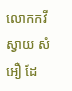លោកកវី ស្វាយ សំអឿ ដែ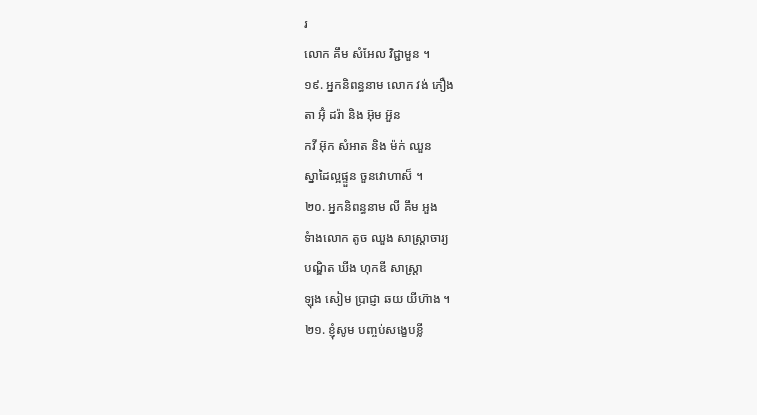រ
លោក គឹម សំអែល វិជ្ជាមួន ។
១៩. អ្នកនិពន្ធនាម លោក វង់ ភឿង
តា អ៊ុំ ដរ៉ា និង អ៊ុម អ៊ួន
កវី អ៊ុក សំអាត និង ម៉ក់ ឈួន
ស្នាដៃល្អផ្ទួន ចួនវោហាស៏ ។
២០. អ្នកនិពន្ធនាម លី គឹម អួង
ទំាងលោក តូច ឈួង សាស្រ្តាចារ្យ
បណ្ឌិត ឃីង ហុកឌី សាស្រ្តា
ឡុង សៀម ប្រាជ្ញា ឆយ យីហ៊ាង ។
២១. ខ្ញុំសូម បញ្ចប់សង្ខេបខ្លី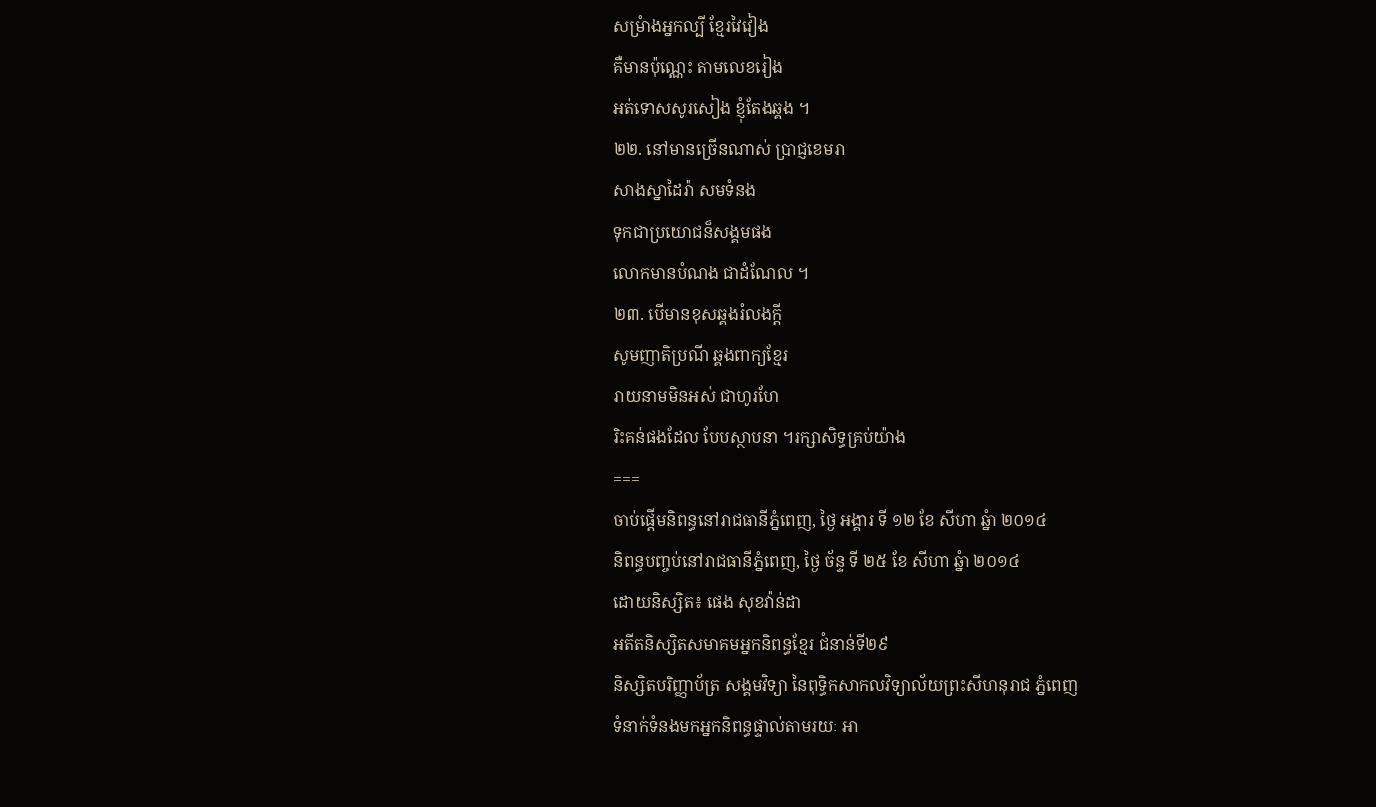សម្រំាងអ្នកល្បី ខ្មែរវៃវៀង
គឺមានប៉ុណ្ណេះ តាមលេខរៀង
អត់ទោសសូរសៀង ខ្ញុំតែងឆ្គង ។
២២. នៅមានច្រើនណាស់ ប្រាជ្ញខេមរា
សាងស្នាដៃរ៉ា សមទំនង
ទុកជាប្រយោជន៏សង្គមផង
លោកមានបំណង ជាដំណែល ។
២៣. បើមានខុសឆ្គងរំលងក្តី
សូមញាតិប្រណី ឆ្គងពាក្យខ្មែរ
រាយនាមមិនអស់ ជាហូរហែ
រិះគន់ផងដែល បែបស្ថាបនា ។រក្សាសិទ្ធគ្រប់យ៉ាង
===
ចាប់ផ្តើមនិពន្ធនៅរាជធានីភ្នំពេញ, ថ្ងៃ អង្គារ ទី ១២ ខែ សីហា ឆ្នំា ២០១៤
និពន្ធបញ្ចប់នៅរាជធានីភ្នំពេញ, ថ្ងៃ ច័ន្ទ ទី ២៥ ខែ សីហា ឆ្នំា ២០១៤
ដោយនិស្សិត៖ ផេង សុខវ៉ាន់ដា
អតីតនិស្សិតសមាគមអ្នកនិពន្ធខ្មែរ ជំនាន់ទី២៩
និស្សិតបរិញ្ញាប័ត្រ សង្គមវិទ្យា នៃពុទ្ធិកសាកលវិទ្យាល័យព្រះសីហនុរាជ ភ្នំពេញ
ទំនាក់ទំនងមកអ្នកនិពន្ធផ្ទាល់តាមរយៈ អា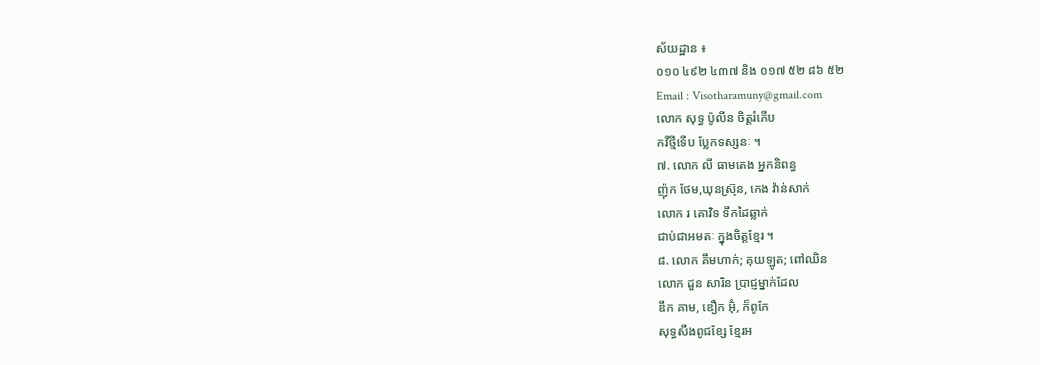ស័យដ្ឋាន ៖
០១០ ៤៩២ ៤៣៧ និង ០១៧ ៥២ ៨៦ ៥២
Email : Visotharamuny@gmail.com
លោក សុទ្ធ ប៉ូលីន ចិត្តរំភើប
កវីថ្មីទើប ប្លែកទស្សនៈ ។
៧. លោក លី ធាមតេង អ្នកនិពន្ធ
ញ៉ុក ថែម,ឃុនស្រ៊ុន, កេង វ៉ាន់សាក់
លោក រ គោវិទ ទឹកដៃឆ្លាក់
ជាប់ជាអមតៈ ក្នុងចិត្តខ្មែរ ។
៨. លោក គឹមហាក់; គុយឡូត; ពៅឈិន
លោក ដួន សារិន ប្រាជ្ញម្នាក់ដែល
ឌឹក គាម, ឌឿក អ៊ុំ, ក៏ពូកែ
សុទ្ធសឹងពូជខ្សែ ខ្មែរអ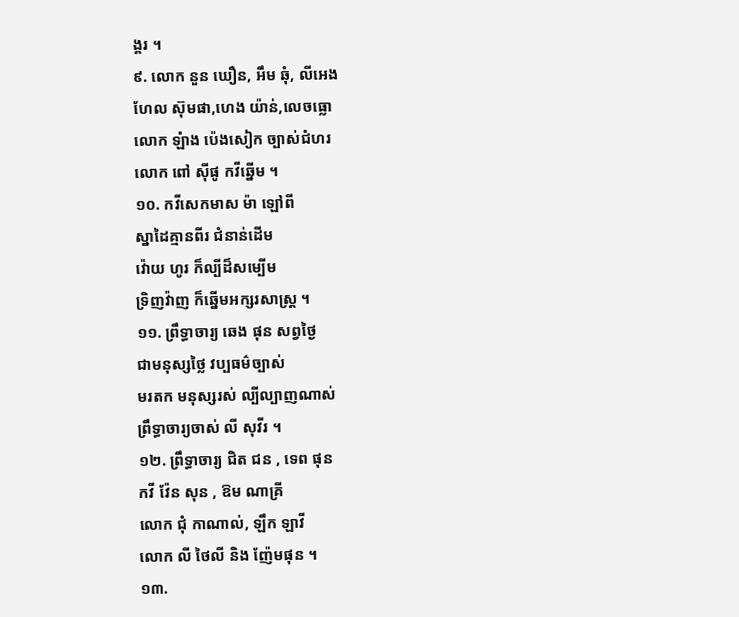ង្គរ ។
៩. លោក នួន ឃឿន, អឹម ឆុំ, លីអេង
ហែល ស៊ុមផា,ហេង យ៉ាន់,លេចធ្លោ
លោក ឡំាង ប៉េងសៀក ច្បាស់ជំហរ
លោក ពៅ ស៊ីផូ កវីឆ្នើម ។
១០. កវីសេកមាស ម៉ា ឡៅពី
ស្នាដៃគ្មានពីរ ជំនាន់ដើម
វ៉ោយ ហូរ ក៏ល្បីដ៏សម្បើម
ទ្រិញវ៉ាញ ក៏ឆ្នើមអក្សរសាស្រ្ត ។
១១. ព្រឹទ្ធាចារ្យ ឆេង ផុន សព្វថ្ងៃ
ជាមនុស្សថ្លៃ វប្បធម៌ច្បាស់
មរតក មនុស្សរស់ ល្បីល្បាញណាស់
ព្រឹទ្ធាចារ្យចាស់ លី សុវីរ ។
១២. ព្រឹទ្ធាចារ្យ ជិត ជន , ទេព ផុន
កវី វ៉ែន សុន , ឱម ណាគ្រី
លោក ជុំ កាណាល់, ឡឹក ឡាវី
លោក លី ថៃលី និង ញ៉ែមផុន ។
១៣.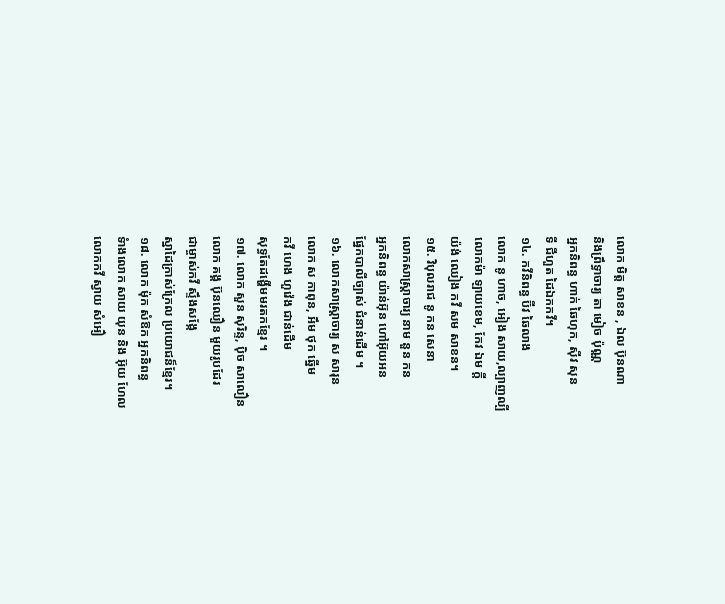លោក មិត្ត សាខន , ឯល ប៊ុនណា
និងព្រឹទ្ធាចារ្យ តា មៀច ប៉ុណ្ណ
អ្នកនិពន្ធ ហាក់ ឆៃហុក, ស៊ីវ សុន
ទី ជីហួត ដៃឯកកវី។
១៤. កវីនិពន្ធ ប៊ីវ ឆៃលាង
លោក នូ ហាច, អៀង សាយ,ល្បាញល្បី
លោកម៉ា ឡាយខេម, កែវ ឯម ក្តី
យ៉ង់ ឈៀង កវី សម សាខន។
១៥. វិបុលរាជ នូ កន សេនា
លោកសាស្រ្តាចារ្យ នាម នួន កន
អ្នកនិពន្ធ យ៉ាន់អ៊ុន ហៅអ៊ុយអន
ផ្នែកបាលីច្បាស់ ជំនាន់ដើម ។
១៦. លោកសាស្រ្តាចារ្យ ស សារុន
លោក ស កាពុន, អឹម ថុក ឆ្នើម
កវី ហេង ហួវ៉េង ជាន់ដើម
សុទ្ធតែដង្ហើមមរតកខ្មែរ ។
១៧. លោក សួន សុរិន្ទ, ប៉ិច សាលឿន
លោក គង្គ ប៊ុនឈឿន មួយរូបដែរ
ជាម្ចាស់កវី ស្ទឹងសង្កែ
ស្នាដៃក្រាស់ក្រែល ប្រយោជន៏ខ្មែរ។
១៨. លោក ម៉ុក សំឱក អ្នកនិពន្ធ
ទំាងលោក សាយ យុន និង អ៊ុយ ហែល
លោកកវី ស្វាយ សំអឿ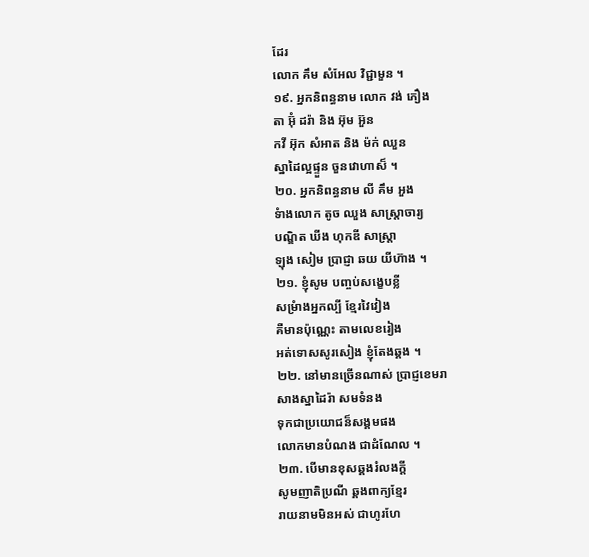ដែរ
លោក គឹម សំអែល វិជ្ជាមួន ។
១៩. អ្នកនិពន្ធនាម លោក វង់ ភឿង
តា អ៊ុំ ដរ៉ា និង អ៊ុម អ៊ួន
កវី អ៊ុក សំអាត និង ម៉ក់ ឈួន
ស្នាដៃល្អផ្ទួន ចួនវោហាស៏ ។
២០. អ្នកនិពន្ធនាម លី គឹម អួង
ទំាងលោក តូច ឈួង សាស្រ្តាចារ្យ
បណ្ឌិត ឃីង ហុកឌី សាស្រ្តា
ឡុង សៀម ប្រាជ្ញា ឆយ យីហ៊ាង ។
២១. ខ្ញុំសូម បញ្ចប់សង្ខេបខ្លី
សម្រំាងអ្នកល្បី ខ្មែរវៃវៀង
គឺមានប៉ុណ្ណេះ តាមលេខរៀង
អត់ទោសសូរសៀង ខ្ញុំតែងឆ្គង ។
២២. នៅមានច្រើនណាស់ ប្រាជ្ញខេមរា
សាងស្នាដៃរ៉ា សមទំនង
ទុកជាប្រយោជន៏សង្គមផង
លោកមានបំណង ជាដំណែល ។
២៣. បើមានខុសឆ្គងរំលងក្តី
សូមញាតិប្រណី ឆ្គងពាក្យខ្មែរ
រាយនាមមិនអស់ ជាហូរហែ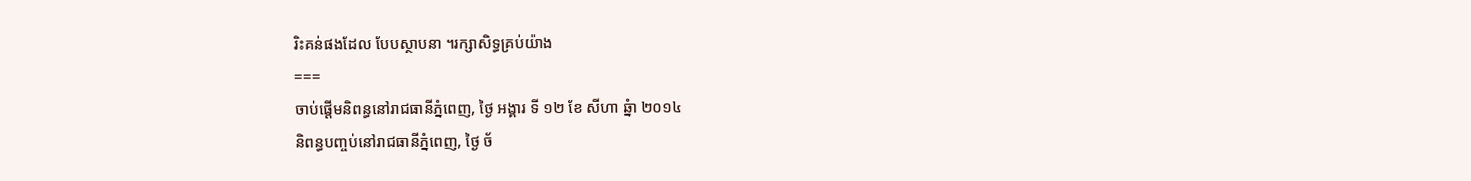រិះគន់ផងដែល បែបស្ថាបនា ។រក្សាសិទ្ធគ្រប់យ៉ាង
===
ចាប់ផ្តើមនិពន្ធនៅរាជធានីភ្នំពេញ, ថ្ងៃ អង្គារ ទី ១២ ខែ សីហា ឆ្នំា ២០១៤
និពន្ធបញ្ចប់នៅរាជធានីភ្នំពេញ, ថ្ងៃ ច័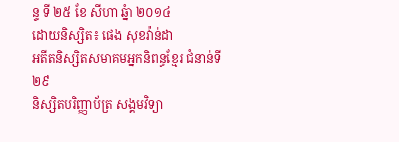ន្ទ ទី ២៥ ខែ សីហា ឆ្នំា ២០១៤
ដោយនិស្សិត៖ ផេង សុខវ៉ាន់ដា
អតីតនិស្សិតសមាគមអ្នកនិពន្ធខ្មែរ ជំនាន់ទី២៩
និស្សិតបរិញ្ញាប័ត្រ សង្គមវិទ្យា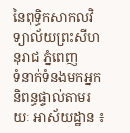នៃពុទ្ធិកសាកលវិទ្យាល័យព្រះសីហនុរាជ ភ្នំពេញ
ទំនាក់ទំនងមកអ្នកនិពន្ធផ្ទាល់តាមរយៈ អាស័យដ្ឋាន ៖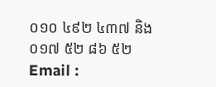០១០ ៤៩២ ៤៣៧ និង ០១៧ ៥២ ៨៦ ៥២
Email :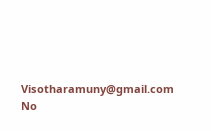Visotharamuny@gmail.com
No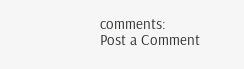comments:
Post a Comment